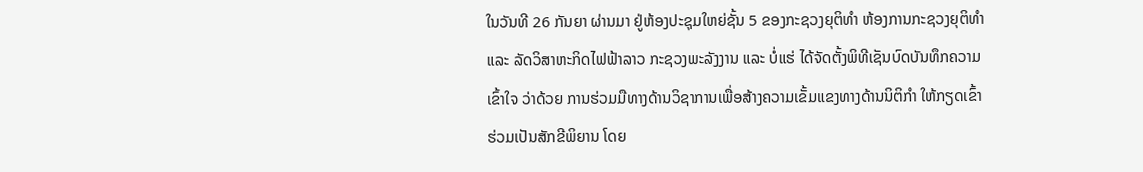ໃນວັນທີ 26 ກັນຍາ ຜ່ານມາ ຢູ່ຫ້ອງປະຊຸມໃຫຍ່ຊັ້ນ 5 ຂອງກະຊວງຍຸຕິທໍາ ຫ້ອງການກະຊວງຍຸຕິທໍາ ແລະ ລັດວິສາຫະກິດໄຟຟ້າລາວ ກະຊວງພະລັງງານ ແລະ ບໍ່ແຮ່ ໄດ້ຈັດຕັ້ງພິທີເຊັນບົດບັນທຶກຄວາມເຂົ້າໃຈ ວ່າດ້ວຍ ການຮ່ວມມືທາງດ້ານວິຊາການເພື່ອສ້າງຄວາມເຂັ້ມແຂງທາງດ້ານນິຕິກໍາ ໃຫ້ກຽດເຂົ້າຮ່ວມເປັນສັກຂີພິຍານ ໂດຍ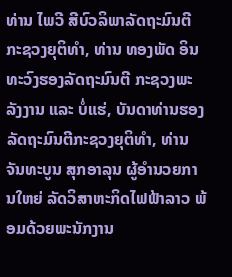ທ່ານ ໄພວີ ສີບົວລິພາລັດຖະມົນຕີກະຊວງຍຸຕິທໍາ, ທ່ານ ທອງພັດ ອິນທະວົງຮອງລັດຖະມົນຕີ ກະຊວງພະລັງງານ ແລະ ບໍ່ແຮ່, ບັນດາທ່ານຮອງລັດຖະມົນຕີກະຊວງຍຸຕິທໍາ, ທ່ານ ຈັນທະບູນ ສຸກອາລຸນ ຜູ້ອໍານວຍການໃຫຍ່ ລັດວິສາຫະກິດໄຟຟ້າລາວ ພ້ອມດ້ວຍພະນັກງານ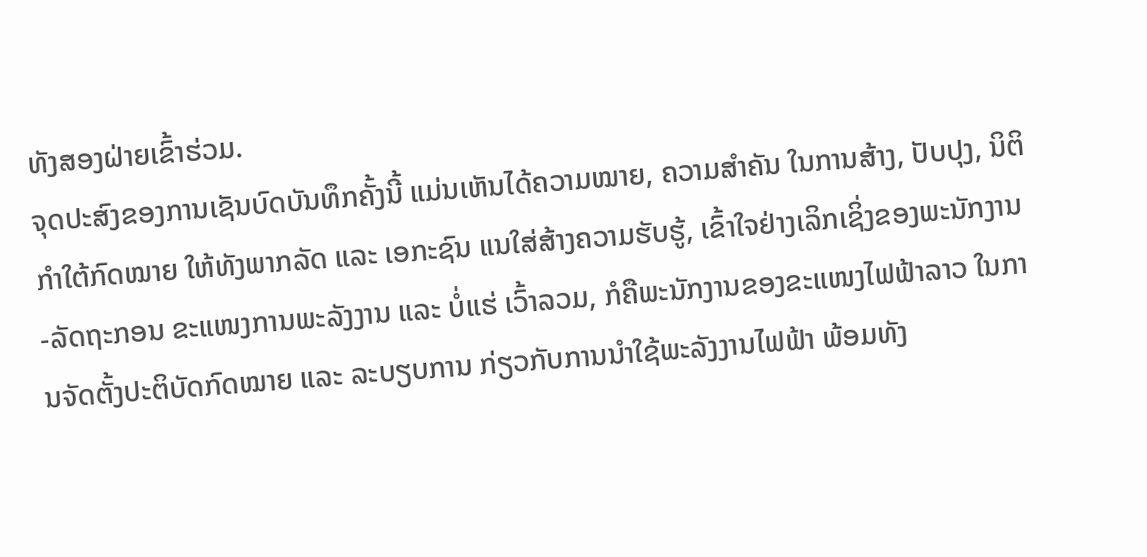ທັງສອງຝ່າຍເຂົ້າຮ່ວມ.
ຈຸດປະສົງຂອງການເຊັນບົດບັນທຶກຄັ້ງນີ້ ແມ່ນເຫັນໄດ້ຄວາມໝາຍ, ຄວາມສຳຄັນ ໃນການສ້າງ, ປັບປຸງ, ນິຕິກຳໃຕ້ກົດໝາຍ ໃຫ້ທັງພາກລັດ ແລະ ເອກະຊົນ ແນໃສ່ສ້າງຄວາມຮັບຮູ້, ເຂົ້າໃຈຢ່າງເລິກເຊິ່ງຂອງພະນັກງານ-ລັດຖະກອນ ຂະແໜງການພະລັງງານ ແລະ ບໍ່ແຮ່ ເວົ້າລວມ, ກໍຄືພະນັກງານຂອງຂະແໜງໄຟຟ້າລາວ ໃນການຈັດຕັ້ງປະຕິບັດກົດໝາຍ ແລະ ລະບຽບການ ກ່ຽວກັບການນໍາໃຊ້ພະລັງງານໄຟຟ້າ ພ້ອມທັງ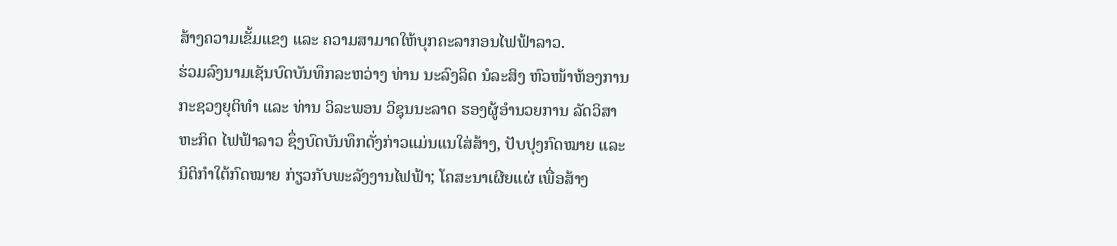ສ້າງຄວາມເຂັ້ມແຂງ ແລະ ຄວາມສາມາດໃຫ້ບຸກຄະລາກອນໄຟຟ້າລາວ.
ຮ່ວມລົງນາມເຊັນບົດບັນທຶກລະຫວ່າງ ທ່ານ ນະລົງລິດ ນໍລະສິງ ຫົວໜ້າຫ້ອງການ ກະຊວງຍຸຕິທໍາ ແລະ ທ່ານ ວິລະພອນ ວິຊຸນນະລາດ ຮອງຜູ້ອໍານວຍການ ລັດວິສາຫະກິດ ໄຟຟ້າລາວ ຊຶ່ງບົດບັນທຶກດັ່ງກ່າວແມ່ນແນໃສ່ສ້າງ, ປັບປຸງກົດໝາຍ ແລະ ນິຕິກຳໃຕ້ກົດໝາຍ ກ່ຽວກັບພະລັງງານໄຟຟ້າ; ໂຄສະນາເຜີຍແຜ່ ເພື່ອສ້າງ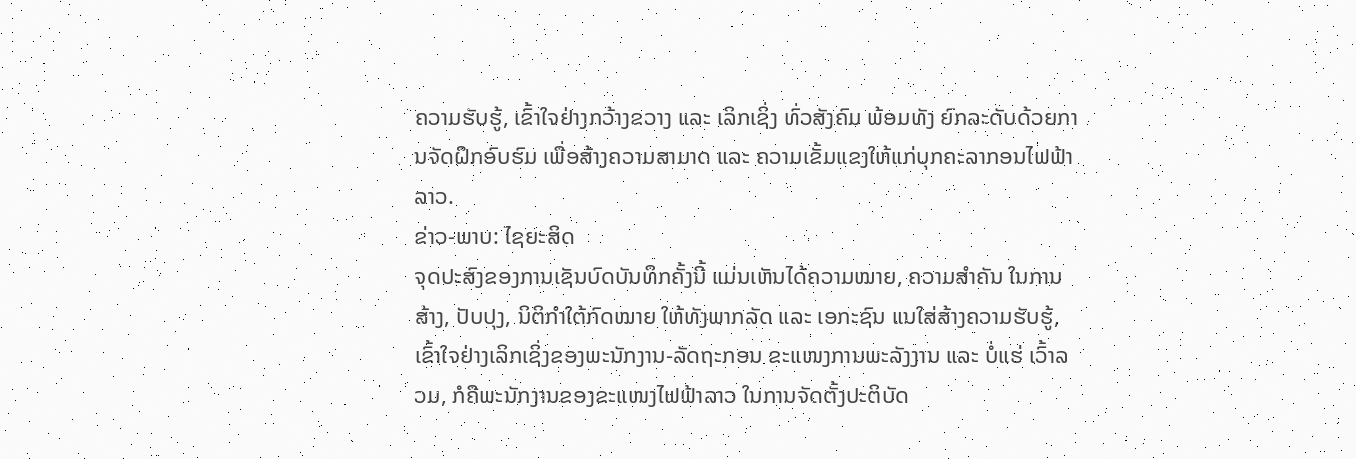ຄວາມຮັບຮູ້, ເຂົ້າໃຈຢ່າງກວ້າງຂວາງ ແລະ ເລິກເຊິ່ງ ທົ່ວສັງຄົມ ພ້ອມທັງ ຍົກລະດັບດ້ວຍການຈັດຝຶກອົບຮົມ ເພື່ອສ້າງຄວາມສາມາດ ແລະ ຄວາມເຂັ້ມແຂງໃຫ້ແກ່ບຸກຄະລາກອນໄຟຟ້າລາວ.
ຂ່າວ-ພາບ: ໄຊຍະສິດ
ຈຸດປະສົງຂອງການເຊັນບົດບັນທຶກຄັ້ງນີ້ ແມ່ນເຫັນໄດ້ຄວາມໝາຍ, ຄວາມສຳຄັນ ໃນການສ້າງ, ປັບປຸງ, ນິຕິກຳໃຕ້ກົດໝາຍ ໃຫ້ທັງພາກລັດ ແລະ ເອກະຊົນ ແນໃສ່ສ້າງຄວາມຮັບຮູ້, ເຂົ້າໃຈຢ່າງເລິກເຊິ່ງຂອງພະນັກງານ-ລັດຖະກອນ ຂະແໜງການພະລັງງານ ແລະ ບໍ່ແຮ່ ເວົ້າລວມ, ກໍຄືພະນັກງານຂອງຂະແໜງໄຟຟ້າລາວ ໃນການຈັດຕັ້ງປະຕິບັດ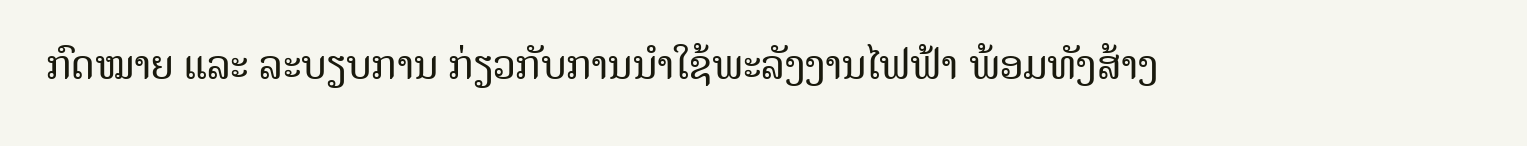ກົດໝາຍ ແລະ ລະບຽບການ ກ່ຽວກັບການນໍາໃຊ້ພະລັງງານໄຟຟ້າ ພ້ອມທັງສ້າງ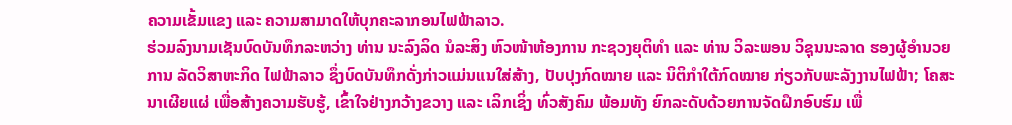ຄວາມເຂັ້ມແຂງ ແລະ ຄວາມສາມາດໃຫ້ບຸກຄະລາກອນໄຟຟ້າລາວ.
ຮ່ວມລົງນາມເຊັນບົດບັນທຶກລະຫວ່າງ ທ່ານ ນະລົງລິດ ນໍລະສິງ ຫົວໜ້າຫ້ອງການ ກະຊວງຍຸຕິທໍາ ແລະ ທ່ານ ວິລະພອນ ວິຊຸນນະລາດ ຮອງຜູ້ອໍານວຍການ ລັດວິສາຫະກິດ ໄຟຟ້າລາວ ຊຶ່ງບົດບັນທຶກດັ່ງກ່າວແມ່ນແນໃສ່ສ້າງ, ປັບປຸງກົດໝາຍ ແລະ ນິຕິກຳໃຕ້ກົດໝາຍ ກ່ຽວກັບພະລັງງານໄຟຟ້າ; ໂຄສະນາເຜີຍແຜ່ ເພື່ອສ້າງຄວາມຮັບຮູ້, ເຂົ້າໃຈຢ່າງກວ້າງຂວາງ ແລະ ເລິກເຊິ່ງ ທົ່ວສັງຄົມ ພ້ອມທັງ ຍົກລະດັບດ້ວຍການຈັດຝຶກອົບຮົມ ເພື່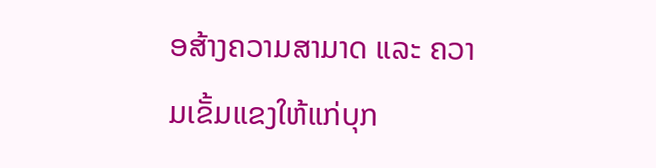ອສ້າງຄວາມສາມາດ ແລະ ຄວາມເຂັ້ມແຂງໃຫ້ແກ່ບຸກ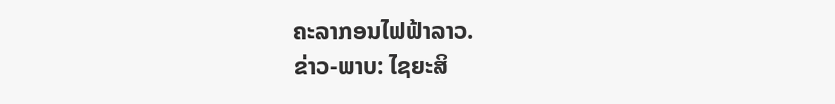ຄະລາກອນໄຟຟ້າລາວ.
ຂ່າວ-ພາບ: ໄຊຍະສິ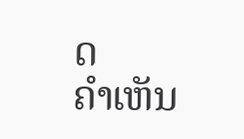ດ
ຄໍາເຫັນ